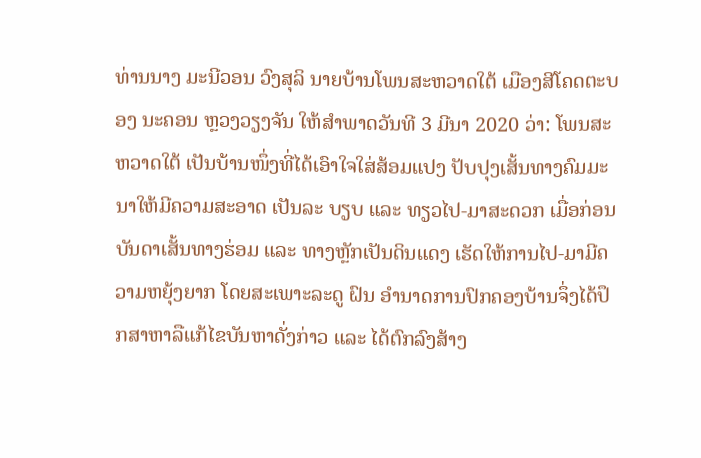ທ່ານນາງ ມະນີວອນ ວົງສຸລິ ນາຍບ້ານໂພນສະຫວາດໃຕ້ ເມືອງສີໂຄດຕະບອງ ນະຄອນ ຫຼວງວຽງຈັນ ໃຫ້ສຳພາດວັນທີ 3 ມີນາ 2020 ວ່າ: ໂພນສະຫວາດໃຕ້ ເປັນບ້ານໜຶ່ງທີ່ໄດ້ເອົາໃຈໃສ່ສ້ອມແປງ ປັບປຸງເສັ້ນທາງຄົມມະນາໃຫ້ມີຄວາມສະອາດ ເປັນລະ ບຽບ ແລະ ທຽວໄປ-ມາສະດວກ ເມື່ອກ່ອນ ບັນດາເສັ້ນທາງຮ່ອມ ແລະ ທາງຫຼັກເປັນດິນແດງ ເຮັດໃຫ້ການໄປ-ມາມີຄວາມຫຍຸ້ງຍາກ ໂດຍສະເພາະລະດູ ຝົນ ອຳນາດການປົກຄອງບ້ານຈຶ່ງໄດ້ປຶກສາຫາລືແກ້ໄຂບັນຫາດັ່ງກ່າວ ແລະ ໄດ້ຕົກລົງສ້າງ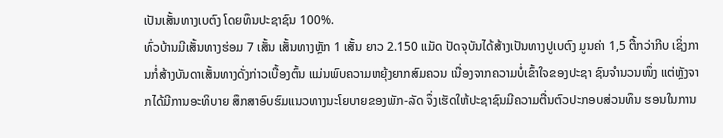ເປັນເສັ້ນທາງເບຕົງ ໂດຍທຶນປະຊາຊົນ 100%.
ທົ່ວບ້ານມີເສັ້ນທາງຮ່ອມ 7 ເສັ້ນ ເສັ້ນທາງຫຼັກ 1 ເສັ້ນ ຍາວ 2.150 ແມັດ ປັດຈຸບັນໄດ້ສ້າງເປັນທາງປູເບຕົງ ມູນຄ່າ 1,5 ຕື້ກວ່າກີບ ເຊິ່ງການກໍ່ສ້າງບັນດາເສັ້ນທາງດັ່ງກ່າວເບື້ອງຕົ້ນ ແມ່ນພົບຄວາມຫຍຸ້ງຍາກສົມຄວນ ເນື່ອງຈາກຄວາມບໍ່ເຂົ້າໃຈຂອງປະຊາ ຊົນຈຳນວນໜຶ່ງ ແຕ່ຫຼັງຈາກໄດ້ມີການອະທິບາຍ ສຶກສາອົບຮົມແນວທາງນະໂຍບາຍຂອງພັກ-ລັດ ຈຶ່ງເຮັດໃຫ້ປະຊາຊົນມີຄວາມຕື່ນຕົວປະກອບສ່ວນທຶນ ຮອນໃນການ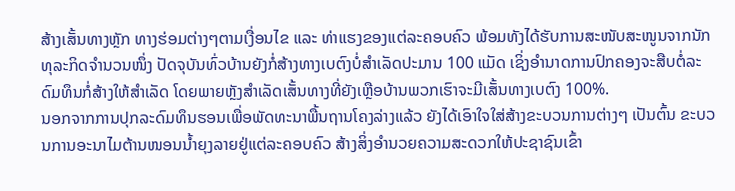ສ້າງເສັ້ນທາງຫຼັກ ທາງຮ່ອມຕ່າງໆຕາມເງື່ອນໄຂ ແລະ ທ່າແຮງຂອງແຕ່ລະຄອບຄົວ ພ້ອມທັງໄດ້ຮັບການສະໜັບສະໜູນຈາກນັກທຸລະກິດຈຳນວນໜຶ່ງ ປັດຈຸບັນທົ່ວບ້ານຍັງກໍ່ສ້າງທາງເບຕົງບໍ່ສຳເລັດປະມານ 100 ແມັດ ເຊິ່ງອຳນາດການປົກຄອງຈະສືບຕໍ່ລະດົມທຶນກໍ່ສ້າງໃຫ້ສຳເລັດ ໂດຍພາຍຫຼັງສຳເລັດເສັ້ນທາງທີ່ຍັງເຫຼືອບ້ານພວກເຮົາຈະມີເສັ້ນທາງເບຕົງ 100%.
ນອກຈາກການປຸກລະດົມທຶນຮອນເພື່ອພັດທະນາພື້ນຖານໂຄງລ່າງແລ້ວ ຍັງໄດ້ເອົາໃຈໃສ່ສ້າງຂະບວນການຕ່າງໆ ເປັນຕົ້ນ ຂະບວນການອະນາໄມຕ້ານໜອນນ້ຳຍຸງລາຍຢູ່ແຕ່ລະຄອບຄົວ ສ້າງສິ່ງອຳນວຍຄວາມສະດວກໃຫ້ປະຊາຊົນເຂົ້າ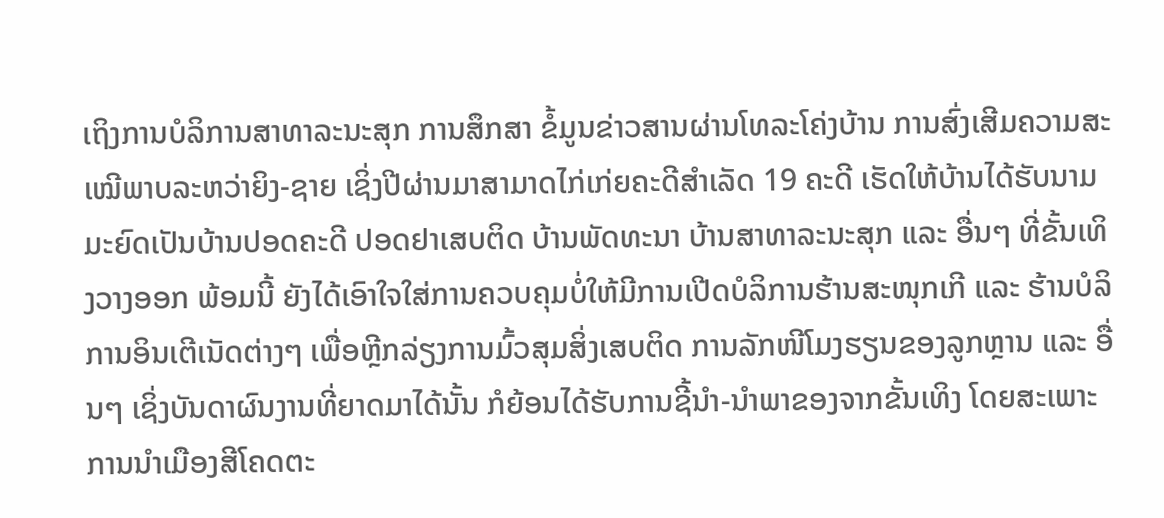ເຖິງການບໍລິການສາທາລະນະສຸກ ການສຶກສາ ຂໍ້ມູນຂ່າວສານຜ່ານໂທລະໂຄ່ງບ້ານ ການສົ່ງເສີມຄວາມສະເໝີພາບລະຫວ່າຍິງ-ຊາຍ ເຊິ່ງປີຜ່ານມາສາມາດໄກ່ເກ່ຍຄະດີສຳເລັດ 19 ຄະດີ ເຮັດໃຫ້ບ້ານໄດ້ຮັບນາມມະຍົດເປັນບ້ານປອດຄະດີ ປອດຢາເສບຕິດ ບ້ານພັດທະນາ ບ້ານສາທາລະນະສຸກ ແລະ ອື່ນໆ ທີ່ຂັ້ນເທິງວາງອອກ ພ້ອມນີ້ ຍັງໄດ້ເອົາໃຈໃສ່ການຄວບຄຸມບໍ່ໃຫ້ມີການເປີດບໍລິການຮ້ານສະໜຸກເກີ ແລະ ຮ້ານບໍລິການອິນເຕີເນັດຕ່າງໆ ເພື່ອຫຼີກລ່ຽງການມົ້ວສຸມສິ່ງເສບຕິດ ການລັກໜີໂມງຮຽນຂອງລູກຫຼານ ແລະ ອື່ນໆ ເຊິ່ງບັນດາຜົນງານທີ່ຍາດມາໄດ້ນັ້ນ ກໍຍ້ອນໄດ້ຮັບການຊີ້ນຳ-ນຳພາຂອງຈາກຂັ້ນເທິງ ໂດຍສະເພາະການນຳເມືອງສີໂຄດຕະ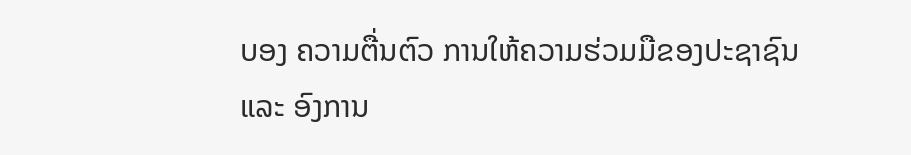ບອງ ຄວາມຕື່ນຕົວ ການໃຫ້ຄວາມຮ່ວມມືຂອງປະຊາຊົນ ແລະ ອົງການ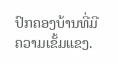ປົກຄອງບ້ານທີ່ມີຄວາມເຂັ້ມແຂງ.